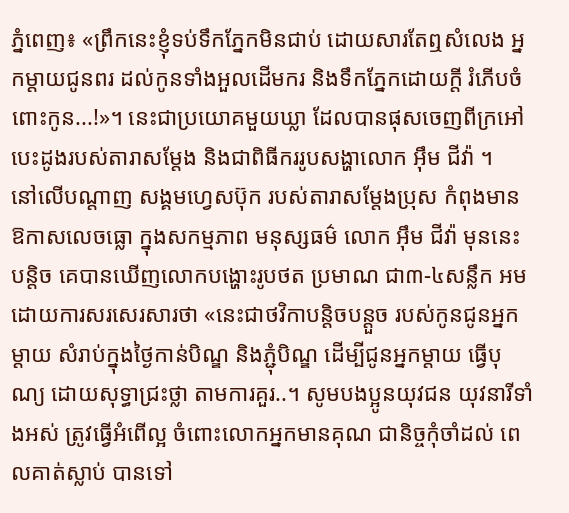ភ្នំពេញ៖ «ព្រឹកនេះខ្ញុំទប់ទឹកភ្នែកមិនជាប់ ដោយសារតែឮសំលេង អ្នកម្តាយជូនពរ ដល់កូនទាំងអួលដើមករ និងទឹកភ្នែកដោយក្តី រំភើបចំពោះកូន...!»។ នេះជាប្រយោគមួយឃ្លា ដែលបានផុសចេញពីក្រអៅបេះដូងរបស់តារាសម្តែង និងជាពិធីកររូបសង្ហាលោក អ៊ឹម ជីវ៉ា ។
នៅលើបណ្តាញ សង្គមហ្វេសប៊ុក របស់តារាសម្តែងប្រុស កំពុងមានឱកាសលេចធ្លោ ក្នុងសកម្មភាព មនុស្សធម៌ លោក អ៊ឹម ជីវ៉ា មុននេះបន្តិច គេបានឃើញលោកបង្ហោះរូបថត ប្រមាណ ជា៣-៤សន្លឹក អមដោយការសរសេរសារថា «នេះជាថវិកាបន្តិចបន្តួច របស់កូនជូនអ្នកម្តាយ សំរាប់ក្នុងថ្ងៃកាន់បិណ្ឌ និងភ្ជុំបិណ្ឌ ដើម្បីជូនអ្នកម្តាយ ធ្វើបុណ្យ ដោយសុទ្ធាជ្រះថ្លា តាមការគួរ..។ សូមបងប្អូនយុវជន យុវនារីទាំងអស់ ត្រូវធ្វើអំពើល្អ ចំពោះលោកអ្នកមានគុណ ជានិច្ចកុំចាំដល់ ពេលគាត់ស្លាប់ បានទៅ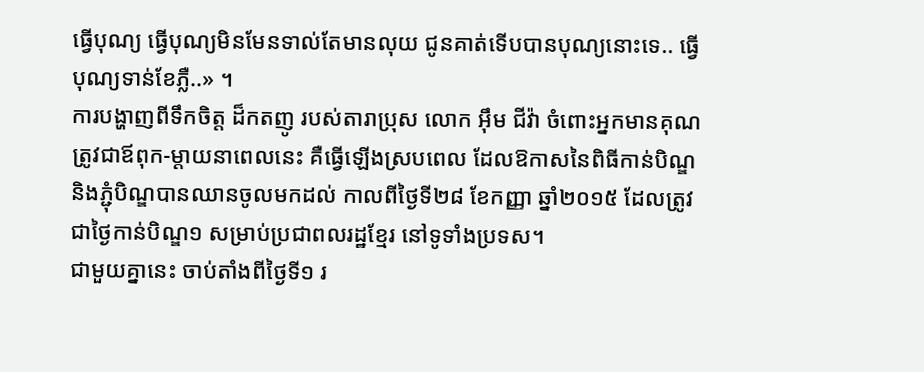ធ្វើបុណ្យ ធ្វើបុណ្យមិនមែនទាល់តែមានលុយ ជូនគាត់ទើបបានបុណ្យនោះទេ.. ធ្វើបុណ្យទាន់ខែភ្លឺ..» ។
ការបង្ហាញពីទឹកចិត្ត ដ៏កតញូ របស់តារាប្រុស លោក អ៊ឹម ជីវ៉ា ចំពោះអ្នកមានគុណ ត្រូវជាឪពុក-ម្តាយនាពេលនេះ គឺធ្វើឡើងស្របពេល ដែលឱកាសនៃពិធីកាន់បិណ្ឌ និងភ្ជុំបិណ្ឌបានឈានចូលមកដល់ កាលពីថ្ងៃទី២៨ ខែកញ្ញា ឆ្នាំ២០១៥ ដែលត្រូវជាថ្ងៃកាន់បិណ្ឌ១ សម្រាប់ប្រជាពលរដ្ឋខ្មែរ នៅទូទាំងប្រទស។
ជាមួយគ្នានេះ ចាប់តាំងពីថ្ងៃទី១ រ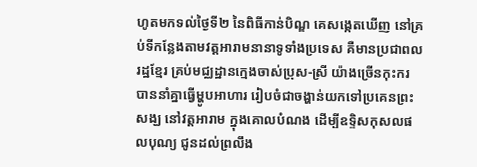ហូតមកទល់ថ្ងៃទី២ នៃពិធីកាន់បិណ្ឌ គេសង្កេតឃើញ នៅគ្រប់ទីកន្លែងតាមវត្តអារាមនានាទូទាំងប្រទេស គឺមានប្រជាពលរដ្ឋខ្មែរ គ្រប់មជ្ឈដ្ឋានក្មេងចាស់ប្រុស-ស្រី យ៉ាងច្រើនកុះករ បាននាំគ្នាធ្វើម្ហូបអាហារ រៀបចំជាចង្ហាន់យកទៅប្រគេនព្រះសង្ឃ នៅវត្តអារាម ក្នុងគោលបំណង ដើម្បីឧទ្ទិសកុសលផលបុណ្យ ជូនដល់ព្រលឹង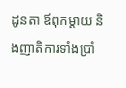ដូនតា ឪពុកម្តាយ និងញាតិការទាំងប្រាំ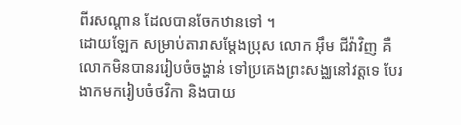ពីរសណ្តាន ដែលបានចែកឋានទៅ ។
ដោយឡែក សម្រាប់តារាសម្តែងប្រុស លោក អ៊ឹម ជីវ៉ាវិញ គឺលោកមិនបានររៀបចំចង្ហាន់ ទៅប្រគេងព្រះសង្ឈនៅវត្តទេ បែរងាកមករៀបចំថវិកា និងបាយ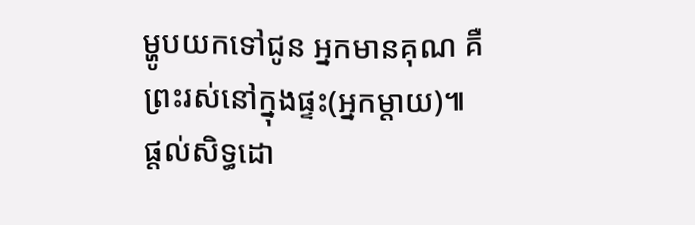ម្ហូបយកទៅជូន អ្នកមានគុណ គឺព្រះរស់នៅក្នុងផ្ទះ(អ្នកម្តាយ)៕
ផ្តល់សិទ្ធដោ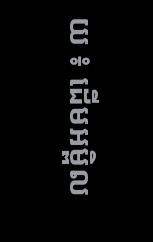យ ៖ ដើមអម្ពិល